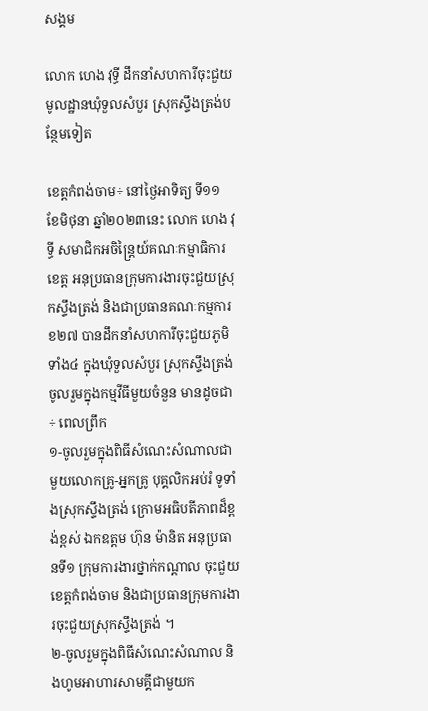សង្គម

លោក ហេង វុទ្ធី ដឹកនាំសហការីចុះជួយមូលដ្ឋានឃុំទួលសំបួរ ស្រុកស្ទឹងត្រង់បន្ថែមទៀត

ខេត្តកំពង់ចាម÷ នៅថ្ងៃអាទិត្យ ទី១១ ខែមិថុនា ឆ្នាំ២០២៣នេះ លោក ហេង វុទ្ធី សមាជិកអចិន្ត្រៃយ៍គណៈកម្មាធិការខេត្ត អនុប្រធានក្រុមការងារចុះជួយស្រុកស្ទឹងត្រង់ និងជាប្រធានគណៈកម្មការ ខ២៧ បានដឹកនាំសហការីចុះជួយភូមិទាំង៤ ក្នុងឃុំទួលសំបួរ ស្រុកស្ទឹងត្រង់ ចូលរួមក្នុងកម្មវីធីមួយចំនួន មានដូចជា÷ ពេលព្រឹក
១-ចូលរួមក្នុងពិធីសំណេះសំណាលជាមួយលោកគ្រូ-អ្នកគ្រូ បុគ្គលិកអប់រំ ទូទាំងស្រុកស្ទឹងត្រង់ ក្រោមអធិបតីភាពដ៏ខ្ពង់ខ្ពស់ ឯកឧត្តម ហ៊ុន ម៉ានិត អនុប្រធានទី១ ក្រុមការងារថ្នាក់កណ្តាល ចុះជួយខេត្តកំពង់ចាម និងជាប្រធានក្រុមការងារចុះជួយស្រុកស្ទឹងត្រង់ ។
២-ចូលរួមក្នុងពិធីសំណេះសំណាល និងហូមអាហារសាមគ្គីជាមួយក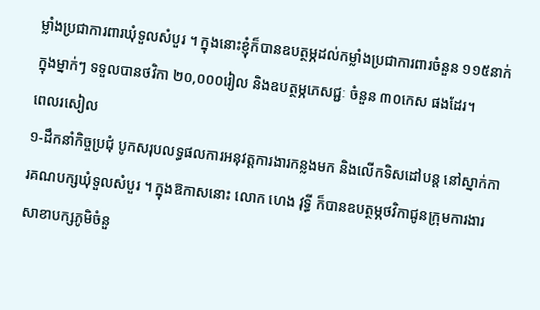ម្លាំងប្រជាការពារឃុំទួលសំបួរ ។ ក្នុងនោះខ្ញុំក៏បានឧបត្ថម្ភដល់កម្លាំងប្រជាការពារចំនួន ១១៥នាក់ ក្នុងម្នាក់ៗ ទទួលបានថវិកា ២០,០០០រៀល និងឧបត្ថម្ភភេសជ្ជៈ ចំនួន ៣០កេស ផងដែរ។
ពេលរសៀល
១-ដឹកនាំកិច្ចប្រជុំ បូកសរុបលទ្ធផលការអនុវត្តការងារកន្លងមក និងលេីកទិសដៅបន្ដ នៅស្នាក់ការគណបក្សឃុំទួលសំបួរ ។ ក្នុងឱកាសនោះ លោក ហេង វុទ្ធី ក៏បានឧបត្ថម្ភថវិកាជូនក្រុមការងារសាខាបក្សភូមិចំនួ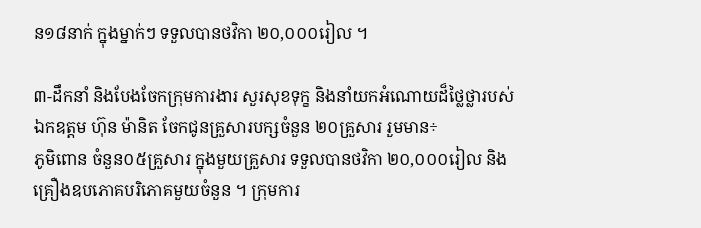ន១៨នាក់ ក្នុងម្នាក់ៗ ទទួលបានថវិកា ២០,០០០រៀល ។

៣-ដឹកនាំ និងបែងចែកក្រុមការងារ សួរសុខទុក្ខ និងនាំយកអំណោយដ៏ថ្លៃថ្លារបស់ ឯកឧត្តម ហ៊ុន ម៉ានិត ចែកជូនគ្រួសារបក្សចំនួន ២០គ្រួសារ រួមមាន÷
ភូមិពោន ចំនួន០៥គ្រួសារ ក្នុងមួយគ្រួសារ ទទួលបានថវិកា ២០,០០០រៀល និងគ្រឿងឧបភោគបរិភោគមួយចំនួន ។ ក្រុមការ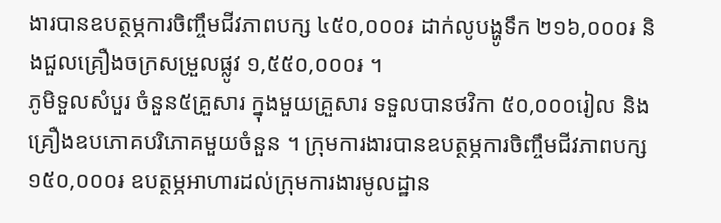ងារបានឧបត្ថម្ភការចិញ្ចឹមជីវភាពបក្ស ៤៥០,០០០៛ ដាក់លូបង្ហូទឹក ២១៦,០០០៛ និងជួលគ្រឿងចក្រសម្រួលផ្លូវ ១,៥៥០,០០០៛ ។
ភូមិទួលសំបួរ ចំនួន៥គ្រួសារ ក្នុងមួយគ្រួសារ ទទួលបានថវិកា ៥០,០០០រៀល និងគ្រឿងឧបភោគបរិភោគមួយចំនួន ។ ក្រុមការងារបានឧបត្ថម្ភការចិញ្ចឹមជីវភាពបក្ស ១៥០,០០០៛ ឧបត្ថម្ភអាហារដល់ក្រុមការងារមូលដ្ឋាន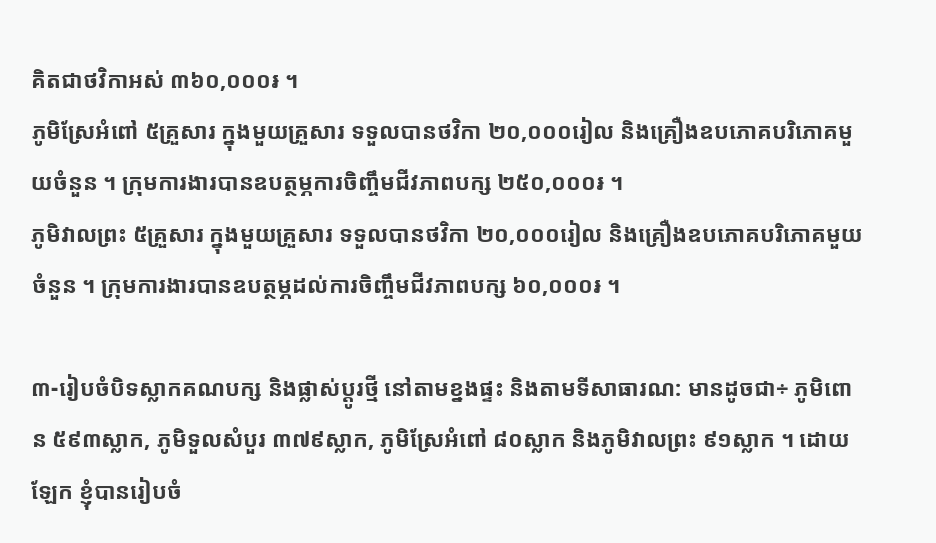គិតជាថវិកាអស់ ៣៦០,០០០៛ ។
ភូមិស្រែអំពៅ ៥គ្រួសារ ក្នុងមួយគ្រួសារ ទទួលបានថវិកា ២០,០០០រៀល និងគ្រឿងឧបភោគបរិភោគមួយចំនួន ។ ក្រុមការងារបានឧបត្ថម្ភការចិញ្ចឹមជីវភាពបក្ស ២៥០,០០០៛ ។
ភូមិវាលព្រះ ៥គ្រួសារ ក្នុងមួយគ្រួសារ ទទួលបានថវិកា ២០,០០០រៀល និងគ្រឿងឧបភោគបរិភោគមួយចំនួន ។ ក្រុមការងារបានឧបត្ថម្ភដល់ការចិញ្ចឹមជីវភាពបក្ស ៦០,០០០៛ ។

៣-រៀបចំបិទស្លាកគណបក្ស និងផ្លាស់ប្ដូរថ្មី នៅតាមខ្នងផ្ទះ និងតាមទីសាធារណ: មានដូចជា÷ ភូមិពោន ៥៩៣ស្លាក, ភូមិទួលសំបួរ ៣៧៩ស្លាក, ភូមិស្រែអំពៅ ៨០ស្លាក និងភូមិវាលព្រះ ៩១ស្លាក ។ ដោយឡែក ខ្ញុំបានរៀបចំ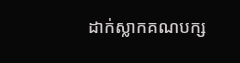ដាក់ស្លាកគណបក្ស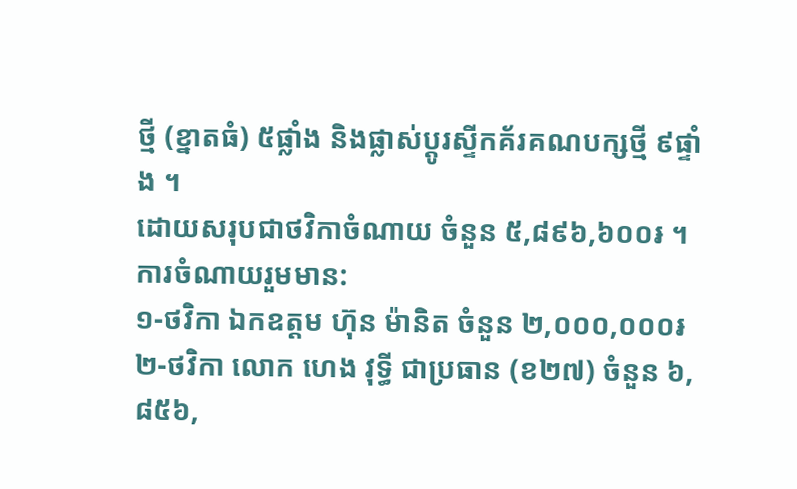ថ្មី (ខ្នាតធំ) ៥ផ្លាំង និងផ្លាស់ប្ដូរស្ទីកគ័រគណបក្សថ្មី ៩ផ្ទាំង ។
ដោយសរុបជាថវិកាចំណាយ ចំនួន ៥,៨៩៦,៦០០៛ ។
ការចំណាយរួមមាន:
១-ថវិកា ឯកឧត្តម ហ៊ុន ម៉ានិត ចំនួន ២,០០០,០០០៛
២-ថវិកា លោក ហេង វុទ្ធី ជាប្រធាន (ខ២៧) ចំនួន ៦,៨៥៦,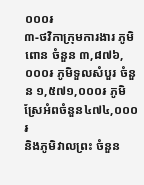០០០៛
៣-ថវិកាក្រុមការងារ ភូមិពោន ចំនួន ៣,៨៧៦,០០០៛ ភូមិទួលសំបួរ ចំនួន ១,៥៧១,០០០៛ ភូមិស្រែអំពចំនួន៤៧៤,០០០៛
និងភូមិវាលព្រះ ចំនួន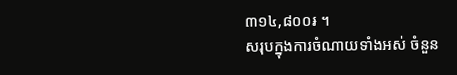៣១៤,៨០០៛ ។
សរុបក្នុងការចំណាយទាំងអស់ ចំនួន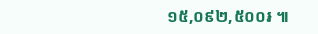១៥,០៩២,៥០០៛ ៕